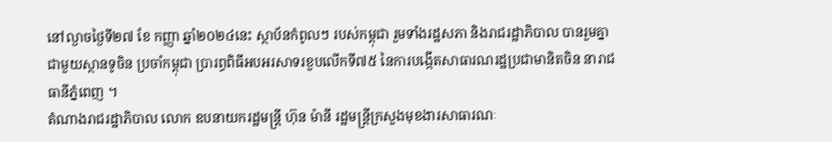នៅល្ងាចថ្ងៃទី២៧ ខែ កញ្ញា ឆ្នាំ២០២៤នេះ ស្ថាប័នកំពូលៗ របស់កម្ពុជា រួមទាំងរដ្ឋសភា និងរាជរដ្ឋាភិបាល បានរួមគ្នាជាមួយស្ថានទូចិន ប្រចាំកម្ពុជា ប្រារព្ធពិធីអបអរសាទរខួបលើកទី៧៥ នៃការបង្កើតសាធារណរដ្ឋប្រជាមានិតចិន នារាជធានីភ្នំពេញ ។
តំណាងរាជរដ្ឋាភិបាល លោក ឧបនាយករដ្ឋមន្ត្រី ហ៊ុន ម៉ានី រដ្ឋមន្ត្រីក្រសួងមុខងារសាធារណៈ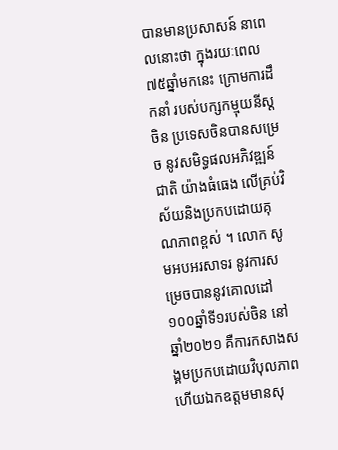បានមានប្រសាសន៍ នាពេលនោះថា ក្នុងរយៈពេល៧៥ឆ្នាំមកនេះ ក្រោមការដឹកនាំ របស់បក្សកម្មុយនីស្តចិន ប្រទេសចិនបានសម្រេច នូវសមិទ្ធផលអភិវឌ្ឍន៍ជាតិ យ៉ាងធំធេង លើគ្រប់វិស័យនិងប្រកបដោយគុណភាពខ្ពស់ ។ លោក សូមអបអរសាទរ នូវការសម្រេចបាននូវគោលដៅ ១០០ឆ្នាំទី១របស់ចិន នៅឆ្នាំ២០២១ គឺការកសាងសង្គមប្រកបដោយវិបុលភាព ហើយឯកឧត្តមមានសុ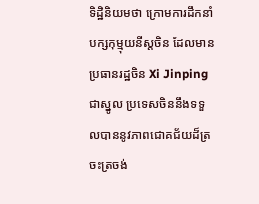ទិដ្ឋិនិយមថា ក្រោមការដឹកនាំបក្សកុម្មុយនីស្តចិន ដែលមានប្រធានរដ្ឋចិន Xi Jinping ជាស្នូល ប្រទេសចិននឹងទទួលបាននូវភាពជោគជ័យដ៏ត្រចះត្រចង់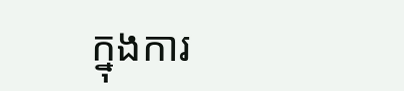ក្នុងការ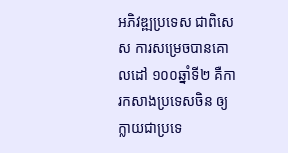អភិវឌ្ឍប្រទេស ជាពិសេស ការសម្រេចបានគោលដៅ ១០០ឆ្នាំទី២ គឺការកសាងប្រទេសចិន ឲ្យក្លាយជាប្រទេ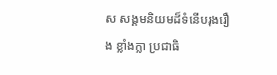ស សង្គមនិយមដ៏ទំនើបរុងរឿង ខ្លាំងក្លា ប្រជាធិ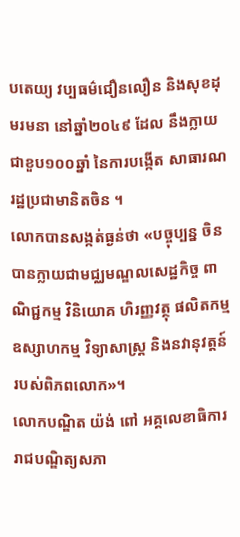បតេយ្យ វប្បធម៌ជឿនលឿន និងសុខដុមរមនា នៅឆ្នាំ២០៤៩ ដែល នឹងក្លាយជាខួប១០០ឆ្នាំ នៃការបង្កើត សាធារណរដ្ឋប្រជាមានិតចិន ។
លោកបានសង្កត់ធ្ងន់ថា «បច្ចុប្បន្ន ចិនបានក្លាយជាមជ្ឈមណ្ឌលសេដ្ឋកិច្ច ពាណិជ្ជកម្ម វិនិយោគ ហិរញ្ញវត្ថុ ផលិតកម្ម ឧស្សាហកម្ម វិទ្យាសាស្ត្រ និងនវានុវត្តន៍ របស់ពិភពលោក»។
លោកបណ្ឌិត យ៉ង់ ពៅ អគ្គលេខាធិការ រាជបណ្ឌិត្យសភា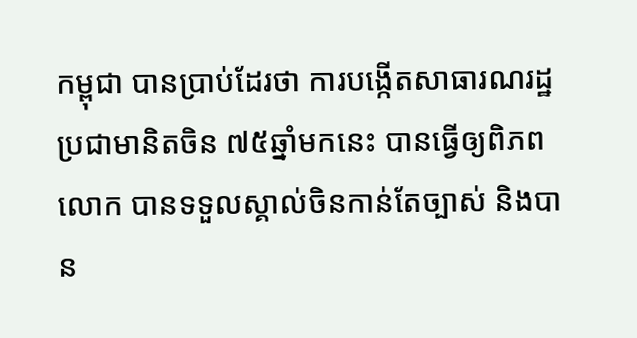កម្ពុជា បានប្រាប់ដែរថា ការបង្កើតសាធារណរដ្ឋប្រជាមានិតចិន ៧៥ឆ្នាំមកនេះ បានធ្វើឲ្យពិភពលោក បានទទួលស្គាល់ចិនកាន់តែច្បាស់ និងបាន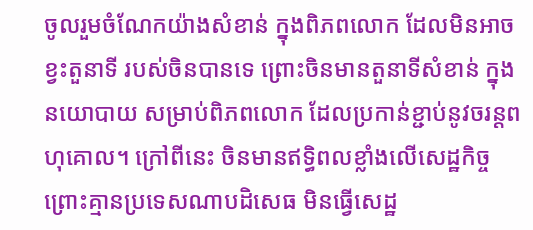ចូលរួមចំណែកយ៉ាងសំខាន់ ក្នុងពិភពលោក ដែលមិនអាចខ្វះតួនាទី របស់ចិនបានទេ ព្រោះចិនមានតួនាទីសំខាន់ ក្នុងនយោបាយ សម្រាប់ពិភពលោក ដែលប្រកាន់ខ្ជាប់នូវចរន្តពហុគោល។ ក្រៅពីនេះ ចិនមានឥទ្ធិពលខ្លាំងលើសេដ្ឋកិច្ច ព្រោះគ្មានប្រទេសណាបដិសេធ មិនធ្វើសេដ្ឋ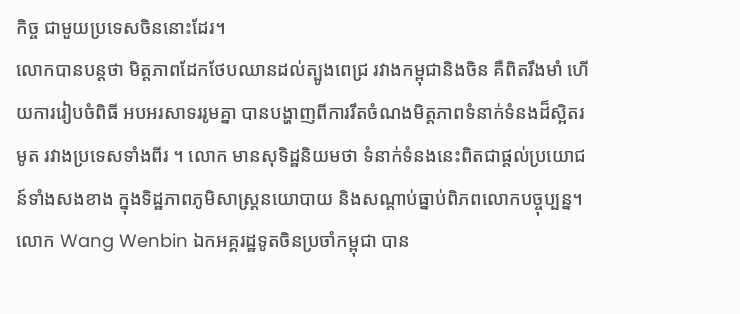កិច្ច ជាមួយប្រទេសចិននោះដែរ។
លោកបានបន្តថា មិត្តភាពដែកថែបឈានដល់ត្បូងពេជ្រ រវាងកម្ពុជានិងចិន គឺពិតរឹងមាំ ហើយការរៀបចំពិធី អបអរសាទររូមគ្នា បានបង្ហាញពីការរឹតចំណងមិត្តភាពទំនាក់ទំនងដ៏ស្អិតរមូត រវាងប្រទេសទាំងពីរ ។ លោក មានសុទិដ្ឋនិយមថា ទំនាក់ទំនងនេះពិតជាផ្តល់ប្រយោជន៍ទាំងសងខាង ក្នុងទិដ្ឋភាពភូមិសាស្ត្រនយោបាយ និងសណ្តាប់ធ្នាប់ពិភពលោកបច្ចុប្បន្ន។
លោក Wang Wenbin ឯកអគ្គរដ្ឋទូតចិនប្រចាំកម្ពុជា បាន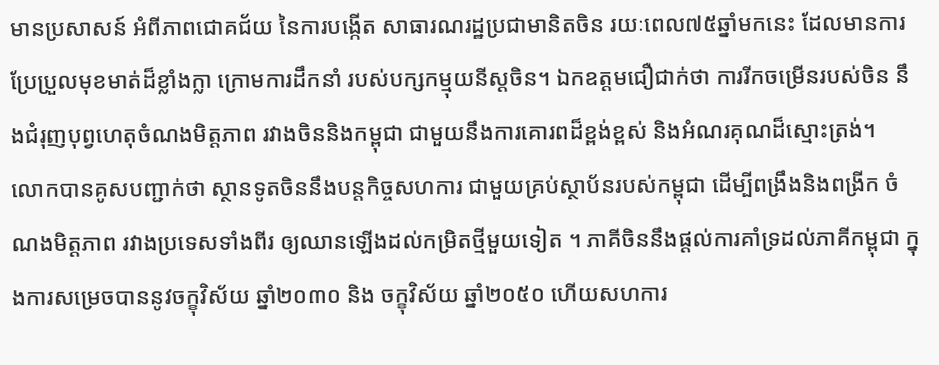មានប្រសាសន៍ អំពីភាពជោគជ័យ នៃការបង្កើត សាធារណរដ្ឋប្រជាមានិតចិន រយៈពេល៧៥ឆ្នាំមកនេះ ដែលមានការប្រែប្រួលមុខមាត់ដ៏ខ្លាំងក្លា ក្រោមការដឹកនាំ របស់បក្សកម្មុយនីស្តចិន។ ឯកឧត្តមជឿជាក់ថា ការរីកចម្រើនរបស់ចិន នឹងជំរុញបុព្វហេតុចំណងមិត្តភាព រវាងចិននិងកម្ពុជា ជាមួយនឹងការគោរពដ៏ខ្ពង់ខ្ពស់ និងអំណរគុណដ៏ស្មោះត្រង់។
លោកបានគូសបញ្ជាក់ថា ស្ថានទូតចិននឹងបន្តកិច្ចសហការ ជាមួយគ្រប់ស្ថាប័នរបស់កម្ពុជា ដើម្បីពង្រឹងនិងពង្រីក ចំណងមិត្តភាព រវាងប្រទេសទាំងពីរ ឲ្យឈានឡើងដល់កម្រិតថ្មីមួយទៀត ។ ភាគីចិននឹងផ្តល់ការគាំទ្រដល់ភាគីកម្ពុជា ក្នុងការសម្រេចបាននូវចក្ខុវិស័យ ឆ្នាំ២០៣០ និង ចក្ខុវិស័យ ឆ្នាំ២០៥០ ហើយសហការ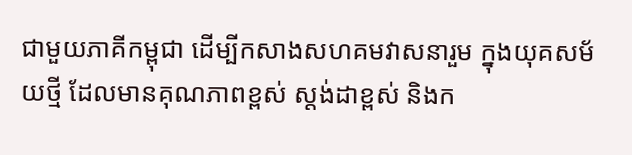ជាមួយភាគីកម្ពុជា ដើម្បីកសាងសហគមវាសនារួម ក្នុងយុគសម័យថ្មី ដែលមានគុណភាពខ្ពស់ ស្តង់ដាខ្ពស់ និងក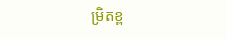ម្រិតខ្ព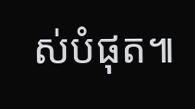ស់បំផុត៕